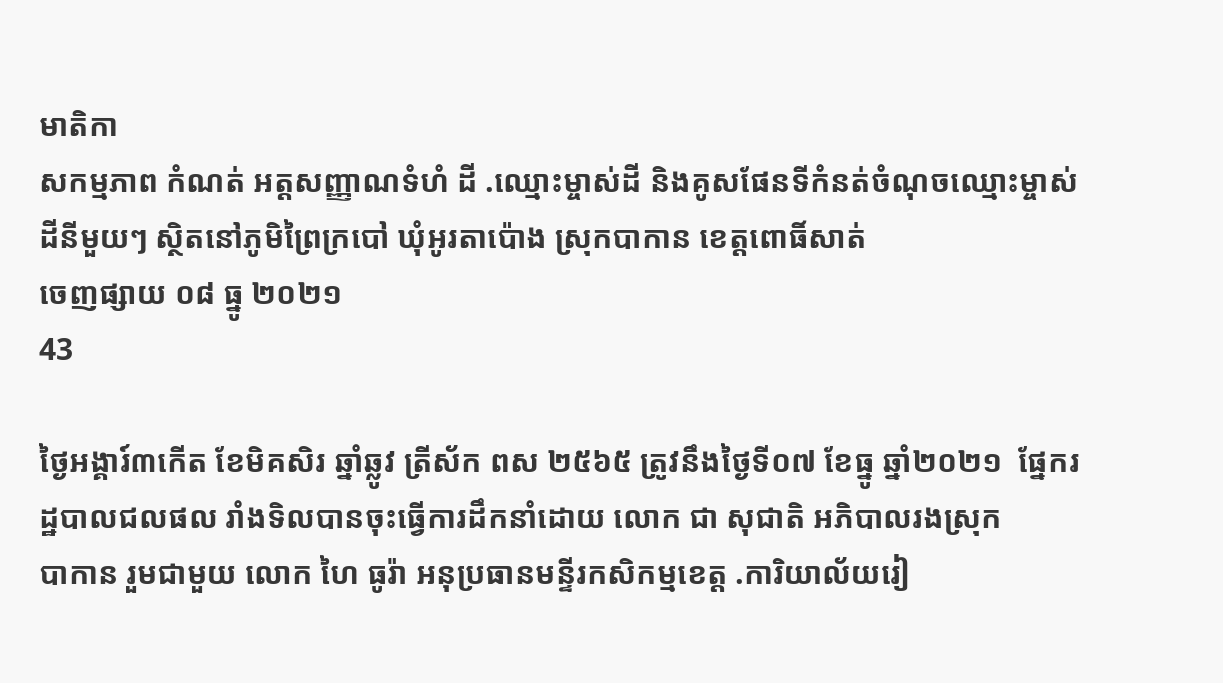មាតិកា
សកម្មភាព កំណត់ អត្តសញ្ញាណទំហំ ដី .ឈ្មោះម្ចាស់ដី និងគូសផែនទីកំនត់ចំណុចឈ្មោះម្ចាស់ដីនីមួយៗ ស្ថិតនៅភូមិព្រៃក្របៅ ឃុំអូរតាប៉ោង ស្រុកបាកាន ខេត្តពោធិ៍សាត់
ចេញផ្សាយ ០៨ ធ្នូ ២០២១
43

ថ្ងៃអង្គារ៍៣កើត ខែមិគសិរ ឆ្នាំឆ្លូវ ត្រីស័ក ពស ២៥៦៥ ត្រូវនឹងថ្ងៃទី០៧ ខែធ្នូ ឆ្នាំ២០២១  ផ្នែករដ្ឋបាលជលផល រាំងទិលបានចុះធ្វើការដឹកនាំដោយ លោក ជា សុជាតិ អភិបាលរងស្រុក
បាកាន រួមជាមួយ លោក ហៃ ធូរ៉ា អនុប្រធានមន្ទីរកសិកម្មខេត្ត .ការិយាល័យរៀ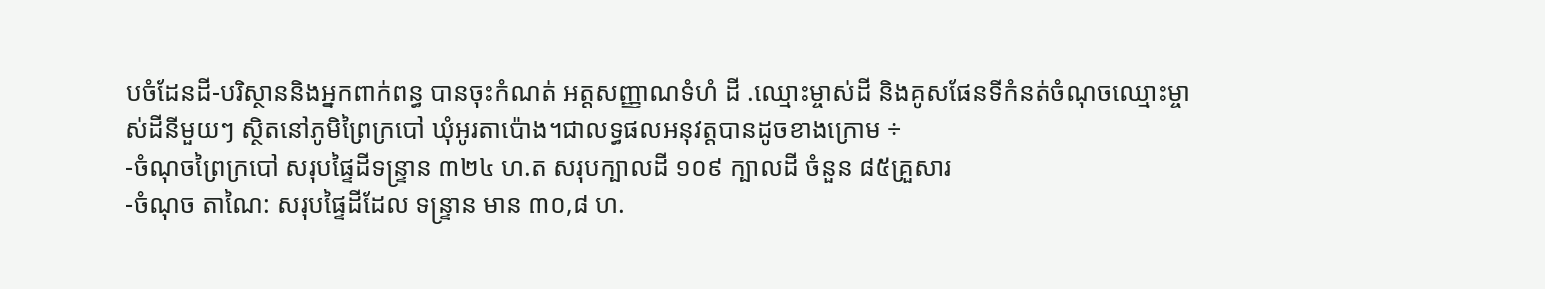បចំដែនដី-បរិស្ថាននិងអ្នកពាក់ពន្ធ បានចុះកំណត់ អត្តសញ្ញាណទំហំ ដី .ឈ្មោះម្ចាស់ដី និងគូសផែនទីកំនត់ចំណុចឈ្មោះម្ចាស់ដីនីមួយៗ ស្ថិតនៅភូមិព្រៃក្របៅ ឃុំអូរតាប៉ោង។ជាលទ្ធផលអនុវត្តបានដូចខាងក្រោម ÷
-ចំណុចព្រៃក្របៅ សរុបផ្ទៃដីទន្រ្ទាន ៣២៤ ហ.ត សរុបក្បាលដី ១០៩ ក្បាលដី ចំនួន ៨៥គ្រួសារ
-ចំណុច តាណៃ: សរុបផ្ទៃដីដែល ទន្រ្ទាន មាន ៣០,៨ ហ.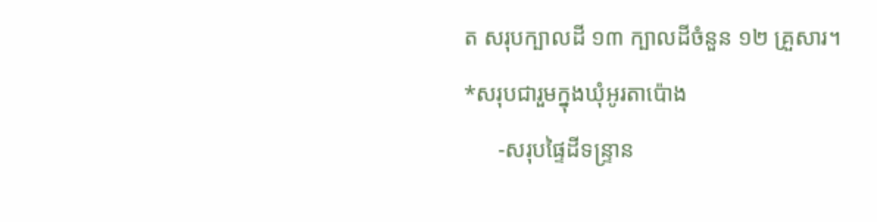ត សរុបក្បាលដី ១៣ ក្បាលដីចំនួន ១២ គ្រួសារ។
*សរុបជារួមក្នុងឃុំអូរតាប៉ោង
      -សរុបផ្ទៃដីទន្រ្ទាន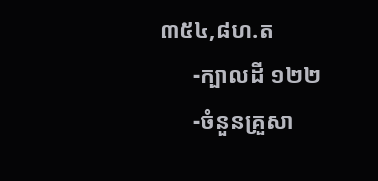៣៥៤,៨ហ.ត
      -ក្បាលដី ១២២
      -ចំនួនគ្រួសា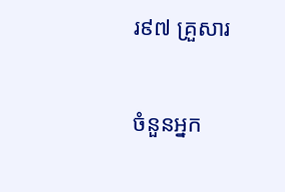រ៩៧ គ្រួសារ

ចំនួនអ្នក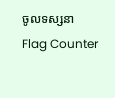ចូលទស្សនា
Flag Counter